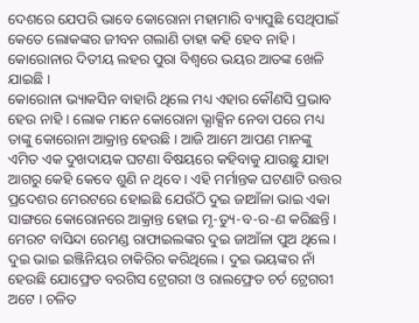ଦେଶରେ ଯେପରି ଭାବେ କୋରୋନା ମହାମାରି ବ୍ୟାପୁଛି ସେଥିପାଇଁ କେତେ ଲୋକଙ୍କର ଜୀବନ ଗଲାଣି ତାହା କହି ହେବ ନାହି । କୋରୋନାର ଦିତୀୟ ଲହର ପୁରା ବିଶ୍ବରେ ଭୟର ଆତଙ୍କ ଖେଳି ଯାଇଛି ।
କୋରୋନା ଭ୍ୟାକସିନ ବାହାରି ଥିଲେ ମଧ୍ୟ ଏହାର କୌଣସି ପ୍ରଭାବ ହେଉ ନାହି । ଲୋକ ମାନେ କୋରୋନା ଭ୍ଯାକ୍ସିନ ନେବା ପରେ ମଧ୍ୟ ତାଙ୍କୁ କୋରୋନା ଆକ୍ରାନ୍ତ ହେଉଛି । ଆଜି ଆମେ ଆପଣ ମାନଙ୍କୁ ଏମିତ ଏକ ଦୁଖଦାୟକ ଘଟଣା ବିଷୟରେ କହିବାକୁ ଯାଉଛୁ ଯାହା ଆଗରୁ କେହି କେବେ ଶୁଣି ନ ଥିବେ । ଏହି ମର୍ମାନ୍ତକ ଘଟଣାଟି ଉତ୍ତର ପ୍ରଦେଶର ମେରଟରେ ହୋଇଛି ଯେଉଁଠି ଦୁଇ ଜାଆଁଳା ଭାଇ ଏକା ସାଙ୍ଗରେ କୋରୋନରେ ଆକ୍ରାନ୍ତ ହୋଇ ମୃ-ତ୍ୟୁ-ବ-ର-ଣ କରିଛନ୍ତି । ମେରଟ ବାସିନ୍ଦା ରେମଣ୍ଡ ରାଫାଇଲଙ୍କର ଦୁଇ ଜାଆଁଳା ପୁଅ ଥିଲେ ।
ଦୁଇ ଭାଇ ଇଞ୍ଜିନିୟର ଚାକିରିର କରିଥିଲେ । ଦୁଇ ଭୟଙ୍କର ନାଁ ହେଉଛି ଯୋଫ୍ରେଡ ବରଗିସ ଟ୍ରେଗରୀ ଓ ରାଲଫ୍ରେଡ ଚର୍ଚ ଟ୍ରେଗରୀ ଅଟେ । ଚଳିତ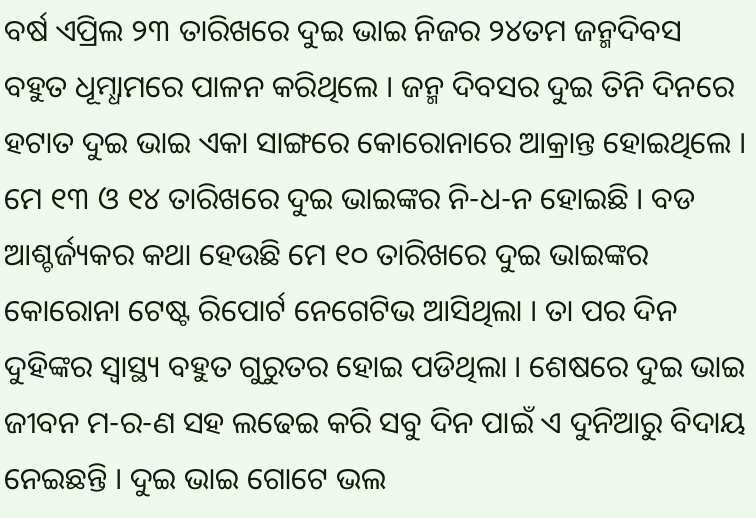ବର୍ଷ ଏପ୍ରିଲ ୨୩ ତାରିଖରେ ଦୁଇ ଭାଇ ନିଜର ୨୪ତମ ଜନ୍ମଦିବସ ବହୁତ ଧୂମ୍ଧାମରେ ପାଳନ କରିଥିଲେ । ଜନ୍ମ ଦିବସର ଦୁଇ ତିନି ଦିନରେ ହଟାତ ଦୁଇ ଭାଇ ଏକା ସାଙ୍ଗରେ କୋରୋନାରେ ଆକ୍ରାନ୍ତ ହୋଇଥିଲେ ।
ମେ ୧୩ ଓ ୧୪ ତାରିଖରେ ଦୁଇ ଭାଇଙ୍କର ନି-ଧ-ନ ହୋଇଛି । ବଡ ଆଶ୍ଚର୍ଜ୍ୟକର କଥା ହେଉଛି ମେ ୧୦ ତାରିଖରେ ଦୁଇ ଭାଇଙ୍କର କୋରୋନା ଟେଷ୍ଟ ରିପୋର୍ଟ ନେଗେଟିଭ ଆସିଥିଲା । ତା ପର ଦିନ ଦୁହିଙ୍କର ସ୍ୱାସ୍ଥ୍ୟ ବହୁତ ଗୁରୁତର ହୋଇ ପଡିଥିଲା । ଶେଷରେ ଦୁଇ ଭାଇ ଜୀବନ ମ-ର-ଣ ସହ ଲଢେଇ କରି ସବୁ ଦିନ ପାଇଁ ଏ ଦୁନିଆରୁ ବିଦାୟ ନେଇଛନ୍ତି । ଦୁଇ ଭାଇ ଗୋଟେ ଭଲ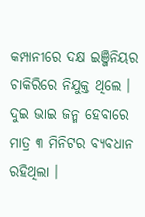କମ୍ପାନୀରେ ଦକ୍ଷ ଇଞ୍ଜିନିୟର ଚାକିରିରେ ନିଯୁକ୍ତ ଥିଲେ । ଦୁଇ ଭାଇ ଜନ୍ମ ହେବାରେ ମାତ୍ର ୩ ମିନିଟର ବ୍ୟବଧାନ ରହିଥିଲା ।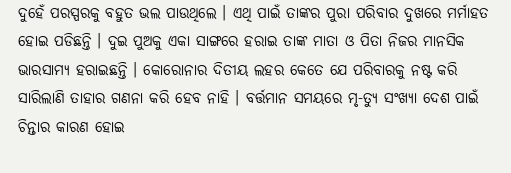ଦୁହେଁ ପରସ୍ପରକୁ ବହୁତ ଭଲ ପାଉଥିଲେ । ଏଥି ପାଇଁ ତାଙ୍କର ପୁରା ପରିବାର ଦୁଖରେ ମର୍ମାହତ ହୋଇ ପଡିଛନ୍ତି । ଦୁଇ ପୁଅକୁ ଏକା ସାଙ୍ଗରେ ହରାଇ ତାଙ୍କ ମାତା ଓ ପିତା ନିଜର ମାନସିକ ଭାରସାମ୍ୟ ହରାଇଛନ୍ତି । କୋରୋନାର ଦିତୀୟ ଲହର କେତେ ଯେ ପରିବାରକୁ ନଷ୍ଟ କରି ସାରିଲାଣି ତାହାର ଗଣନା କରି ହେବ ନାହି । ବର୍ତ୍ତମାନ ସମୟରେ ମୃ-ତ୍ୟୁ ସଂଖ୍ୟା ଦେଶ ପାଇଁ ଚିନ୍ତାର କାରଣ ହୋଇ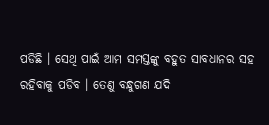ପଡିଛି । ସେଥି ପାଇଁ ଆମ ସମସ୍ତଙ୍କୁ ବହୁତ ସାବଧାନର ସହ ରହିବାକୁ ପଡିବ । ତେଣୁ ବନ୍ଧୁଗଣ ଯଦି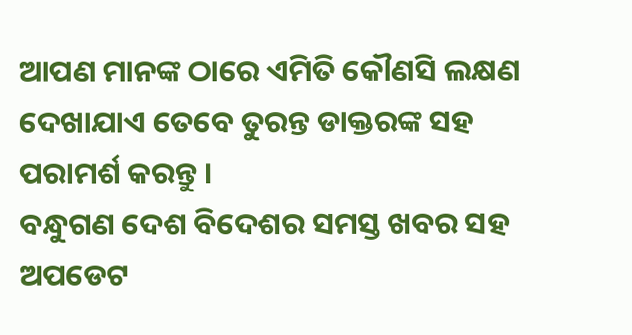ଆପଣ ମାନଙ୍କ ଠାରେ ଏମିତି କୌଣସି ଲକ୍ଷଣ ଦେଖାଯାଏ ତେବେ ତୁରନ୍ତ ଡାକ୍ତରଙ୍କ ସହ ପରାମର୍ଶ କରନ୍ତୁ ।
ବନ୍ଧୁଗଣ ଦେଶ ବିଦେଶର ସମସ୍ତ ଖବର ସହ ଅପଡେଟ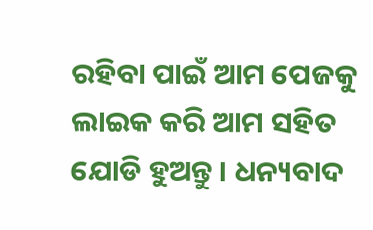ରହିବା ପାଇଁ ଆମ ପେଜକୁ ଲାଇକ କରି ଆମ ସହିତ ଯୋଡି ହୁଅନ୍ତୁ । ଧନ୍ୟବାଦ